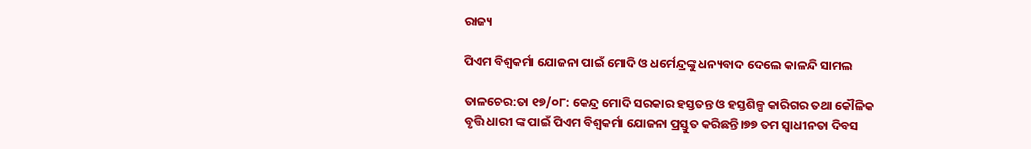ରାଜ୍ୟ

ପିଏମ ବିଶ୍ୱକର୍ମା ଯୋଜନା ପାଇଁ ମୋଦି ଓ ଧର୍ମେନ୍ଦ୍ରଙ୍କୁ ଧନ୍ୟବାଦ ଦେଲେ କାଳନ୍ଦି ସାମଲ

ତାଳଚେର:ତା ୧୭/୦୮: କେନ୍ଦ୍ର ମୋଦି ସରକାର ହସ୍ତତନ୍ତ ଓ ହସ୍ତଶିଳ୍ପ କାରିଗର ତଥା କୌଳିକ ବୃତ୍ତି ଧାରୀ ଙ୍କ ପାଇଁ ପିଏମ ବିଶ୍ୱକର୍ମା ଯୋଜନା ପ୍ରସ୍ତୁତ କରିଛନ୍ତି।୭୭ ତମ ସ୍ୱାଧୀନତା ଦିବସ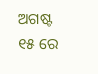ଅଗଷ୍ଟ ୧୫ ରେ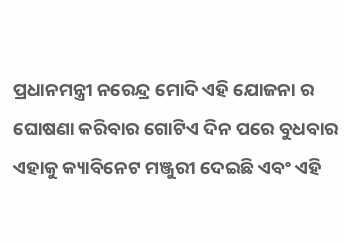ପ୍ରଧାନମନ୍ତ୍ରୀ ନରେନ୍ଦ୍ର ମୋଦି ଏହି ଯୋଜନା ର ଘୋଷଣା କରିବାର ଗୋଟିଏ ଦିନ ପରେ ବୁଧବାର ଏହାକୁ କ୍ୟାବିନେଟ ମଞ୍ଜୁରୀ ଦେଇଛି ଏବଂ ଏହି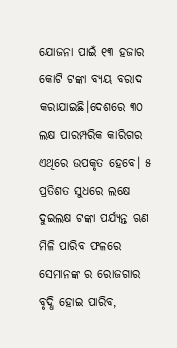ଯୋଜନା ପାଇଁ ୧୩ ହଜାର କୋଟି ଟଙ୍କା ବ୍ୟୟ ବରାଦ କରାଯାଇଛି।ଦେଶରେ ୩୦ ଲକ୍ଷ ପାରମ୍ପରିକ କାରିଗର ଏଥିରେ ଉପକୃତ ହେବେ। ୫ ପ୍ରତିଶତ ସୁଧରେ ଲକ୍ଷେ ଦୁଇଲକ୍ଷ ଟଙ୍କା ପର୍ଯ୍ୟନ୍ତ ଋଣ ମିଳି ପାରିବ ଫଳରେ ସେମାନଙ୍କ ର ରୋଜଗାର ବୃଦ୍ଧି ହୋଇ ପାରିବ,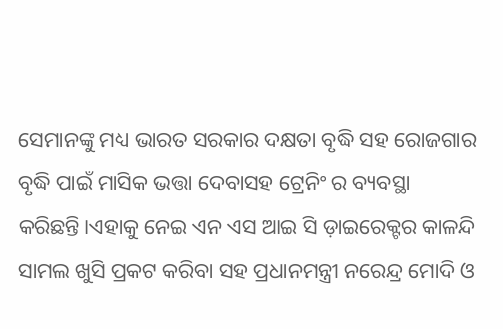ସେମାନଙ୍କୁ ମଧ୍ୟ ଭାରତ ସରକାର ଦକ୍ଷତା ବୃଦ୍ଧି ସହ ରୋଜଗାର ବୃଦ୍ଧି ପାଇଁ ମାସିକ ଭତ୍ତା ଦେବାସହ ଟ୍ରେନିଂ ର ବ୍ୟବସ୍ଥା କରିଛନ୍ତି।ଏହାକୁ ନେଇ ଏନ ଏସ ଆଇ ସି ଡ଼ାଇରେକ୍ଟର କାଳନ୍ଦି ସାମଲ ଖୁସି ପ୍ରକଟ କରିବା ସହ ପ୍ରଧାନମନ୍ତ୍ରୀ ନରେନ୍ଦ୍ର ମୋଦି ଓ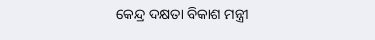କେନ୍ଦ୍ର ଦକ୍ଷତା ବିକାଶ ମନ୍ତ୍ରୀ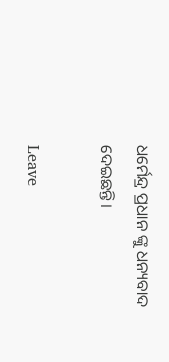ଧର୍ମେନ୍ଦ୍ର ପ୍ରଧାନ ଙ୍କୁ ଧନ୍ୟବାଦ ଦେଇଛନ୍ତି।

Leave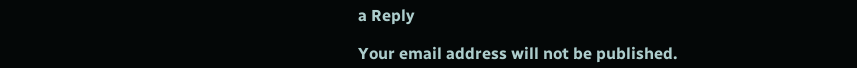a Reply

Your email address will not be published.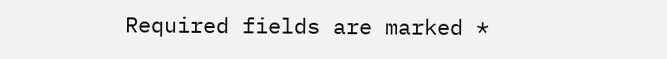Required fields are marked *